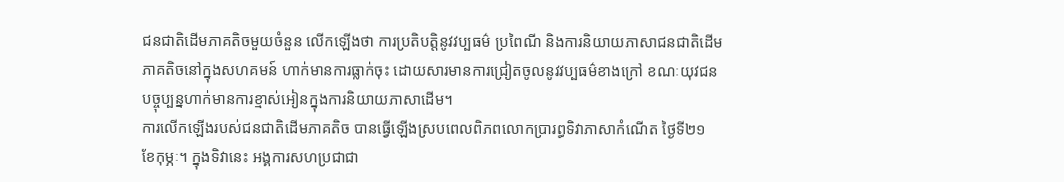ជនជាតិដើមភាគតិចមួយចំនួន លើកឡើងថា ការប្រតិបត្តិនូវវប្បធម៌ ប្រពៃណី និងការនិយាយភាសាជនជាតិដើមភាគតិចនៅក្នុងសហគមន៍ ហាក់មានការធ្លាក់ចុះ ដោយសារមានការជ្រៀតចូលនូវវប្បធម៌ខាងក្រៅ ខណៈយុវជនបច្ចុប្បន្នហាក់មានការខ្មាស់អៀនក្នុងការនិយាយភាសាដើម។
ការលើកឡើងរបស់ជនជាតិដើមភាគតិច បានធ្វើឡើងស្របពេលពិភពលោកប្រារព្ធទិវាភាសាកំណើត ថ្ងៃទី២១ ខែកុម្ភៈ។ ក្នុងទិវានេះ អង្គការសហប្រជាជា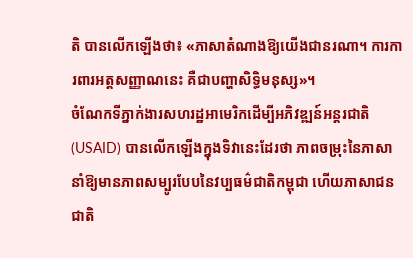តិ បានលើកឡើងថា៖ «ភាសាតំណាងឱ្យយើងជានរណា។ ការការពារអត្តសញ្ញាណនេះ គឺជាបញ្ហាសិទ្ធិមនុស្ស»។
ចំណែកទីភ្នាក់ងារសហរដ្ឋអាមេរិកដើម្បីអភិវឌ្ឍន៍អន្តរជាតិ (USAID) បានលើកឡើងក្នុងទិវានេះដែរថា ភាពចម្រុះនៃភាសា នាំឱ្យមានភាពសម្បូរបែបនៃវប្បធម៌ជាតិកម្ពុជា ហើយភាសាជនជាតិ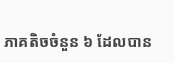ភាគតិចចំនួន ៦ ដែលបាន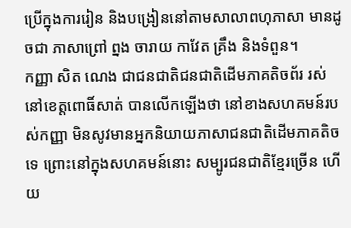ប្រើក្នុងការរៀន និងបង្រៀននៅតាមសាលាពហុភាសា មានដូចជា ភាសាព្រៅ ព្នង ចារាយ កាវែត គ្រឹង និងទំពួន។
កញ្ញា សិត ណេង ជាជនជាតិជនជាតិដើមភាគតិចព័រ រស់នៅខេត្តពោធិ៍សាត់ បានលើកឡើងថា នៅខាងសហគមន៍របស់កញ្ញា មិនសូវមានអ្នកនិយាយភាសាជនជាតិដើមភាគតិចទេ ព្រោះនៅក្នុងសហគមន៍នោះ សម្បូរជនជាតិខ្មែរច្រើន ហើយ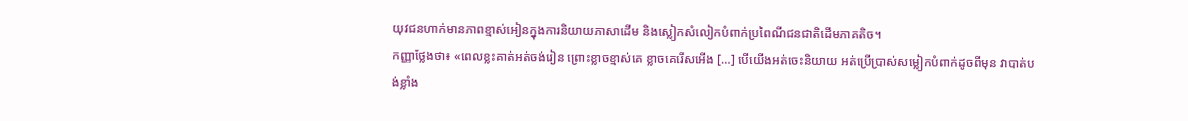យុវជនហាក់មានភាពខ្មាស់អៀនក្នុងការនិយាយភាសាដើម និងស្លៀកសំលៀកបំពាក់ប្រពៃណីជនជាតិដើមភាគតិច។
កញ្ញាថ្លែងថា៖ «ពេលខ្លះគាត់អត់ចង់រៀន ព្រោះខ្លាចខ្មាស់គេ ខ្លាចគេរើសអើង […] បើយើងអត់ចេះនិយាយ អត់ប្រើប្រាស់សម្លៀកបំពាក់ដូចពីមុន វាបាត់បង់ខ្លាំង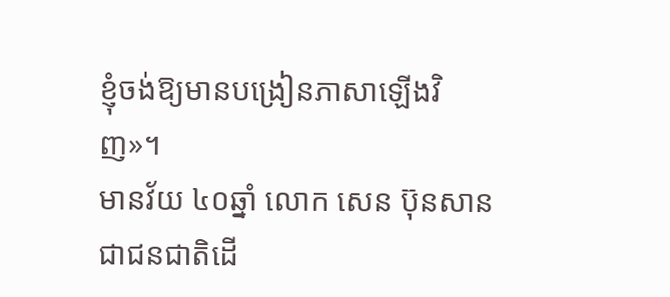ខ្ញុំចង់ឱ្យមានបង្រៀនភាសាឡើងវិញ»។
មានវ័យ ៤០ឆ្នាំ លោក សេន ប៊ុនសាន ជាជនជាតិដើ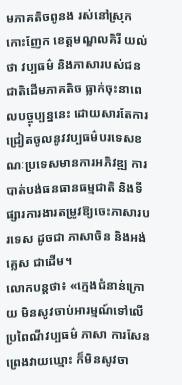មភាគតិចពូនង រស់នៅស្រុកកោះញែក ខេត្តមណ្ឌលគិរី យល់ថា វប្បធម៌ និងភាសារបស់ជនជាតិដើមភាគតិច ធ្លាក់ចុះនាពេលបច្ចុប្បន្ននេះ ដោយសារតែការជ្រៀតចូលនូវវប្បធម៌បរទេសខណៈប្រទេសមានការអភិវឌ្ឍ ការបាត់បង់ធនធានធម្មជាតិ និងទីផ្សារការងារតម្រូវឱ្យចេះភាសារបរទេស ដូចជា ភាសាចិន និងអង់គ្លេស ជាដើម។
លោកបន្តថា៖ «ក្មេងជំនាន់ក្រោយ មិនសូវចាប់អារម្មណ៍ទៅលើប្រពៃណីវប្បធម៌ ភាសា ការសែនព្រេងវាយឃ្មោះ ក៏មិនសូវចា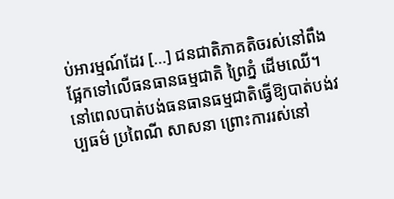ប់អារម្មណ៍ដែរ […] ជនជាតិភាគតិចរស់នៅពឹងផ្អែកទៅលើធនធានធម្មជាតិ ព្រៃភ្នំ ដើមឈើ។ នៅពេលបាត់បង់ធនធានធម្មជាតិធ្វើឱ្យបាត់បង់វប្បធម៌ ប្រពៃណី សាសនា ព្រោះការរស់នៅ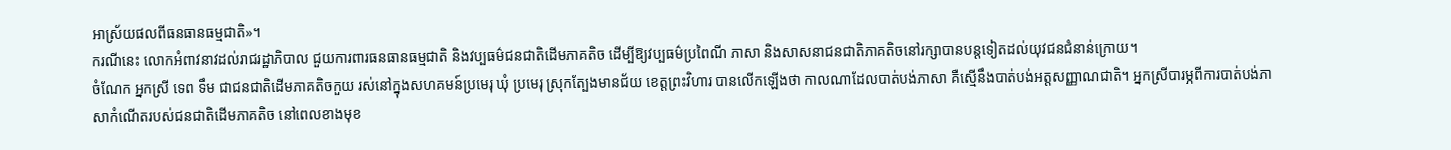អាស្រ័យផលពីធនធានធម្មជាតិ»។
ករណីនេះ លោកអំពាវនាវដល់រាជរដ្ឋាភិបាល ជួយការពារធនធានធម្មជាតិ និងវប្បធម៌ជនជាតិដើមភាគតិច ដើម្បីឱ្យវប្បធម៌ប្រពៃណី ភាសា និងសាសនាជនជាតិភាគតិចនៅរក្សាបានបន្តទៀតដល់យុវជនជំនាន់ក្រោយ។
ចំណែក អ្នកស្រី ទេព ទឹម ជាជនជាតិដើមភាគតិចកួយ រស់នៅក្នុងសហគមន៍ប្រមេរុ ឃុំ ប្រមេរុ ស្រុកត្បែងមានជ័យ ខេត្តព្រះវិហារ បានលើកឡើងថា កាលណាដែលបាត់បង់ភាសា គឺស្មើនឹងបាត់បង់អត្តសញ្ញាណជាតិ។ អ្នកស្រីបារម្ភពីការបាត់បង់ភាសាកំណើតរបស់ជនជាតិដើមភាគតិច នៅពេលខាងមុខ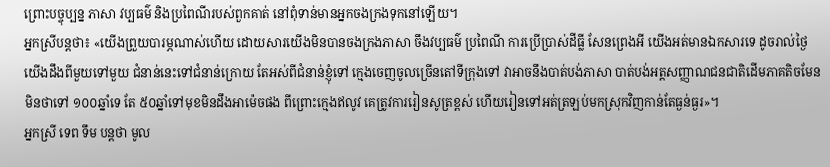ព្រោះបច្ចុប្បន្ន ភាសា វប្បធម៌ និងប្រពៃណីរបស់ពួកគាត់ នៅពុំទាន់មានអ្នកចងក្រងទុកនៅឡើយ។
អ្នកស្រីបន្តថា៖ «យើងព្រួយបារម្ភណាស់ហើយ ដោយសារយើងមិនបានចងក្រងភាសា ចឹងវប្បធម៌ ប្រពៃណី ការប្រើប្រាស់ដីធ្លី សែនព្រេងអី យើងអត់មានឯកសារទេ ដូចរាល់ថ្ងៃ យើងដឹងពីមួយទៅមួយ ជំនាន់នេះទៅជំនាន់ក្រោយ តែអស់ពីជំនាន់ខ្ញុំទៅ ក្មេងចេញចូលច្រើនតៅទីក្រុងទៅ វាអាចនឹងបាត់បង់ភាសា បាត់បង់អត្តសញ្ញាណជនជាតិដើមភាគតិចមែន មិនថាទៅ ១០០ឆ្នាំទេ តែ ៥០ឆ្នាំទៅមុខមិនដឹងអាម៉េចផង ពីព្រោះក្មេងឥលូវ គេត្រូវការរៀនសូត្រខ្ពស់ ហើយរៀនទៅអត់ត្រឡប់មកស្រុកវិញកាន់តែធ្ងន់ធ្ងរ»។
អ្នកស្រី ទេព ទឹម បន្តថា មូល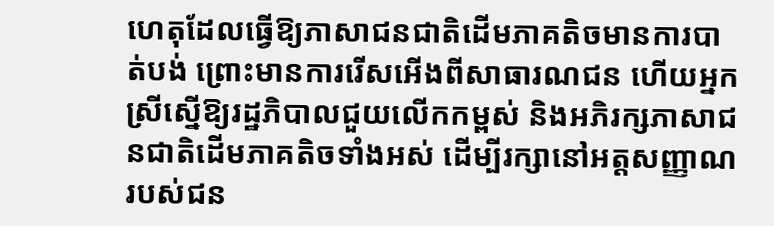ហេតុដែលធ្វើឱ្យភាសាជនជាតិដើមភាគតិចមានការបាត់បង់ ព្រោះមានការរើសអើងពីសាធារណជន ហើយអ្នកស្រីស្នើឱ្យរដ្ឋភិបាលជួយលើកកម្ពស់ និងអភិរក្សភាសាជនជាតិដើមភាគតិចទាំងអស់ ដើម្បីរក្សានៅអត្តសញ្ញាណរបស់ជន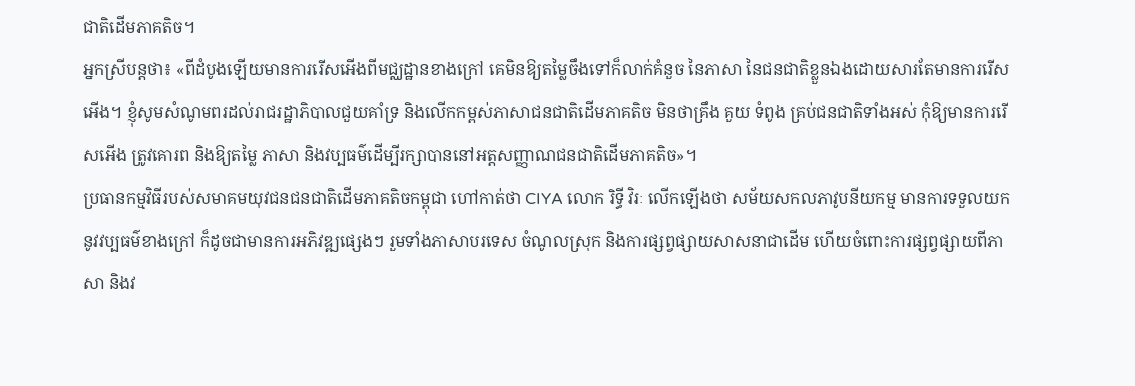ជាតិដើមភាគតិច។
អ្នកស្រីបន្តថា៖ «ពីដំបូងឡើយមានការរើសអើងពីមជ្ឈដ្ឋានខាងក្រៅ គេមិនឱ្យតម្លៃចឹងទៅក៏លាក់គំនួច នៃភាសា នៃជនជាតិខ្លួនឯងដោយសារតែមានការរើសអើង។ ខ្ញុំសូមសំណូមពរដល់រាជរដ្ឋាភិបាលជួយគាំទ្រ និងលើកកម្ពស់ភាសាជនជាតិដើមភាគតិច មិនថាគ្រឹង គួយ ទំពូង គ្រប់ជនជាតិទាំងអស់ កុំឱ្យមានការរើសអើង ត្រូវគោរព និងឱ្យតម្លៃ ភាសា និងវប្បធម៌ដើម្បីរក្សាបាននៅអត្តសញ្ញាណជនជាតិដើមភាគតិច»។
ប្រធានកម្មវិធីរបស់សមាគមយុវជនជនជាតិដើមភាគតិចកម្ពុជា ហៅកាត់ថា CIYA លោក រិទ្ធី វិរៈ លើកឡើងថា សម័យសកលភាវូបនីយកម្ម មានការទទួលយកនូវវប្បធម៌ខាងក្រៅ ក៏ដូចជាមានការអភិវឌ្ឍផ្សេងៗ រួមទាំងភាសាបរទេស ចំណូលស្រុក និងការផ្សព្វផ្សាយសាសនាជាដើម ហើយចំពោះការផ្សព្វផ្សាយពីភាសា និងវ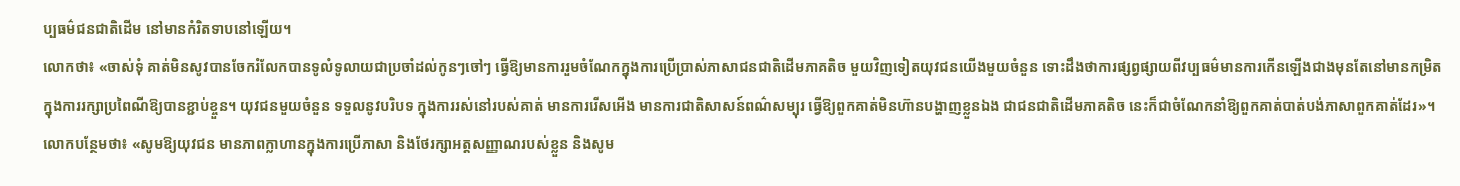ប្បធម៌ជនជាតិដើម នៅមានកំរិតទាបនៅឡើយ។
លោកថា៖ «ចាស់ទុំ គាត់មិនសូវបានចែករំលែកបានទូលំទូលាយជាប្រចាំដល់កូនៗចៅៗ ធ្វើឱ្យមានការរួមចំណែកក្នុងការប្រើប្រាស់ភាសាជនជាតិដើមភាគតិច មួយវិញទៀតយុវជនយើងមួយចំនួន ទោះដឹងថាការផ្សព្វផ្សាយពីវប្បធម៌មានការកើនឡើងជាងមុនតែនៅមានកម្រិត ក្នុងការរក្សាប្រពៃណីឱ្យបានខ្ជាប់ខ្ចួន។ យុវជនមួយចំនួន ទទួលនូវបរិបទ ក្នុងការរស់នៅរបស់គាត់ មានការរើសអើង មានការជាតិសាសន៍ពណ៌សម្បុរ ធ្វើឱ្យពួកគាត់មិនហ៊ានបង្ហាញខ្លួនឯង ជាជនជាតិដើមភាគតិច នេះក៏ជាចំណែកនាំឱ្យពួកគាត់បាត់បង់ភាសាពួកគាត់ដែរ»។
លោកបន្ថែមថា៖ «សូមឱ្យយុវជន មានភាពក្លាហានក្នុងការប្រើភាសា និងថែរក្សាអត្តសញ្ញាណរបស់ខ្លួន និងសូម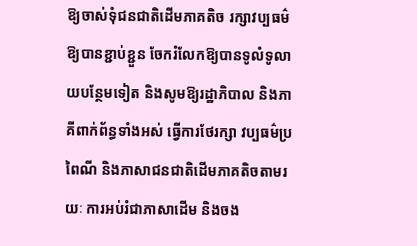ឱ្យចាស់ទុំជនជាតិដើមភាគតិច រក្សាវប្បធម៌ឱ្យបានខ្ជាប់ខ្ជួន ចែករំលែកឱ្យបានទូលំទូលាយបន្ថែមទៀត និងសូមឱ្យរដ្ឋាភិបាល និងភាគីពាក់ព័ន្ធទាំងអស់ ធ្វើការថែរក្សា វប្បធម៌ប្រពៃណី និងភាសាជនជាតិដើមភាគតិចតាមរយៈ ការអប់រំជាភាសាដើម និងចង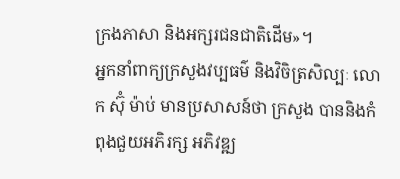ក្រងភាសា និងអក្សរជនជាតិដើម»។
អ្នកនាំពាក្យក្រសួងវប្បធម៌ និងវិចិត្រសិល្បៈ លោក ស៊ុំ ម៉ាប់ មានប្រសាសន៍ថា ក្រសួង បាននិងកំពុងជួយអភិរក្ស អភិវឌ្ឍ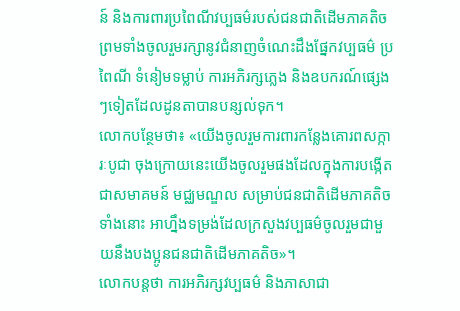ន៍ និងការពារប្រពៃណីវប្បធម៌របស់ជនជាតិដើមភាគតិច ព្រមទាំងចូលរួមរក្សានូវជំនាញចំណេះដឹងផ្នែកវប្បធម៌ ប្រពៃណី ទំនៀមទម្លាប់ ការអភិរក្សភ្លេង និងឧបករណ៍ផ្សេងៗទៀតដែលដូនតាបានបន្សល់ទុក។
លោកបន្ថែមថា៖ «យើងចូលរួមការពារកន្លែងគោរពសក្ការៈបូជា ចុងក្រោយនេះយើងចូលរួមផងដែលក្នុងការបង្កើតជាសមាគមន៍ មជ្ឈមណ្ឌល សម្រាប់ជនជាតិដើមភាគតិចទាំងនោះ អាហ្នឹងទម្រង់ដែលក្រសួងវប្បធម៌ចូលរួមជាមួយនឹងបងប្អូនជនជាតិដើមភាគតិច»។
លោកបន្តថា ការអភិរក្សវប្បធម៌ និងភាសាជា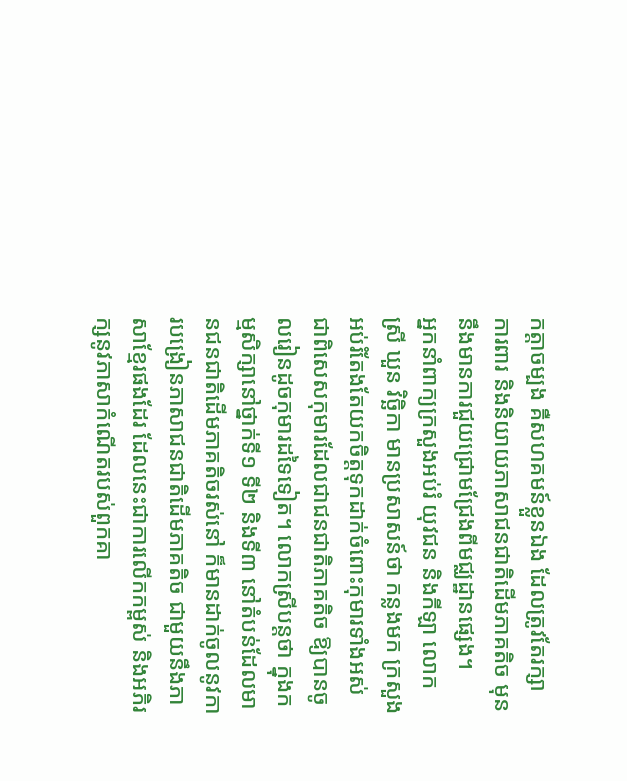កត្តាចម្បង គឺសហគមន៍ខ្លួនឯង ដែលត្រូវតែរក្សា ការពារ និងនិយាយភាសាជនជាតិដើមភាគតិច មុននឹងមានការជួយជ្រោមជ្រែងពីមជ្ឈដ្ឋានផ្សេង។
អ្នកនាំពាក្យក្រសួងអប់រំ យុវជន និងកីឡា លោកស្រី ឃួន វិច្ឆិកា មានប្រសាសន៍ថា កន្លងមក ក្រសួងអប់រំតែងតែយកចិត្តទុកដាក់ចំពោះកុមារទាំងអស់ ជាពិសេសកុមារដែលជាជនជាតិភាគតិច ឱ្យបានចូលរៀនដូចកុមារដទៃទៀត។ លោកស្រីបន្តថា ក្នុងកម្មសិក្សានៅថ្នាក់ទី១ ទី២ និងទី៣ នៅតំបន់ដែលមានជនជាតិដើមភាគតិចរស់នៅ ក៏មានដាក់ចូលនូវការបង្រៀនភាសាជនជាតិដើមភាគតិច ជាមួយនឹងភាសាខ្មែរផងដែរ ដែលនេះជាការលើកកម្ពស់ និងអភិរក្សនូវភាសាកំណើតរបស់ពួកគា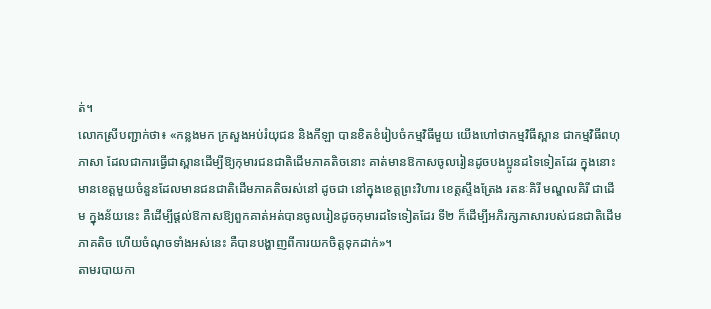ត់។
លោកស្រីបញ្ជាក់ថា៖ «កន្លងមក ក្រសួងអប់រំយុជន និងកីឡា បានខិតខំរៀបចំកម្មវិធីមួយ យើងហៅថាកម្មវិធីស្ពាន ជាកម្មវិធីពហុភាសា ដែលជាការធ្វើជាស្ពានដើម្បីឱ្យកុមារជនជាតិដើមភាគតិចនោះ គាត់មានឱកាសចូលរៀនដូចបងប្អូនដទៃទៀតដែរ ក្នុងនោះមានខេត្តមួយចំនួនដែលមានជនជាតិដើមភាគតិចរស់នៅ ដូចជា នៅក្នុងខេត្តព្រះវិហារ ខេត្តស្ទឹងត្រែង រតនៈគិរី មណ្ឌលគិរី ជាដើម ក្នុងន័យនេះ គឺដើម្បីផ្ដល់ឱកាសឱ្យពួកគាត់អត់បានចូលរៀនដូចកុមារដទៃទៀតដែរ ទី២ ក៏ដើម្បីអភិរក្សភាសារបស់ជនជាតិដើមភាគតិច ហើយចំណុចទាំងអស់នេះ គឺបានបង្ហាញពីការយកចិត្តទុកដាក់»។
តាមរបាយកា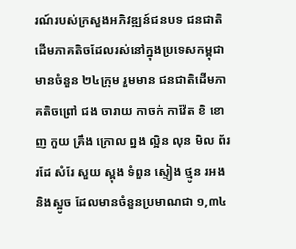រណ៍របស់ក្រសួងអភិវឌ្ឍន៍ជនបទ ជនជាតិដើមភាគតិចដែលរស់នៅក្នុងប្រទេសកម្ពុជា មានចំនួន ២៤ក្រុម រួមមាន ជនជាតិដើមភាគតិចព្រៅ ជង ចារាយ កាចក់ កាវ៉ែត ខិ ខោញ កួយ គ្រឹង ក្រោល ព្នង ល្អិន លុន មិល ព័រ រដែ សំរែ សួយ ស្ពុង ទំពួន ស្ទៀង ថ្មូន រអង និងស្អូច ដែលមានចំនួនប្រមាណជា ១,៣៤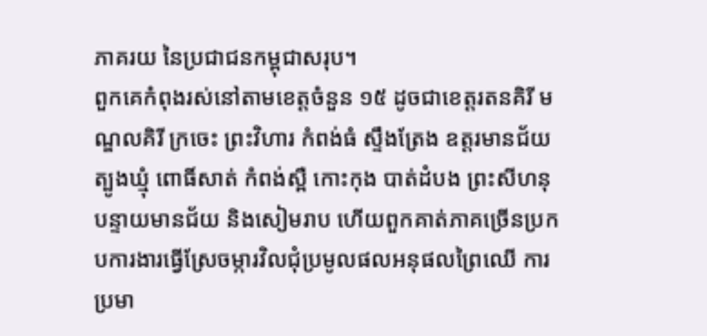ភាគរយ នៃប្រជាជនកម្ពុជាសរុប។
ពួកគេកំពុងរស់នៅតាមខេត្តចំនួន ១៥ ដូចជាខេត្តរតនគិរី មណ្ឌលគិរី ក្រចេះ ព្រះវិហារ កំពង់ធំ ស្ទឹងត្រែង ឧត្តរមានជ័យ ត្បូងឃ្មុំ ពោធិ៍សាត់ កំពង់ស្ពឺ កោះកុង បាត់ដំបង ព្រះសីហនុ បន្ទាយមានជ័យ និងសៀមរាប ហើយពួកគាត់ភាគច្រើនប្រកបការងារធ្វើស្រែចម្ការវិលជុំប្រមូលផលអនុផលព្រៃឈើ ការប្រមា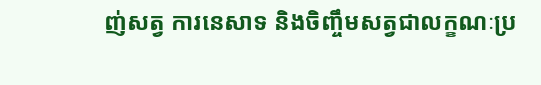ញ់សត្វ ការនេសាទ និងចិញ្ចឹមសត្វជាលក្ខណៈប្រ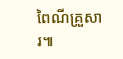ពៃណីគ្រួសារ៕